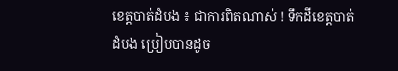ខេត្តបាត់ដំបង ៖ ជាការពិតណាស់ ! ទឹកដីខេត្តបាត់ដំបង ប្រៀបបានដូច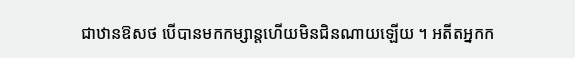ជាឋានឱសថ បើបានមកកម្សាន្តហើយមិនជិនណាយឡើយ ។ អតីតអ្នកក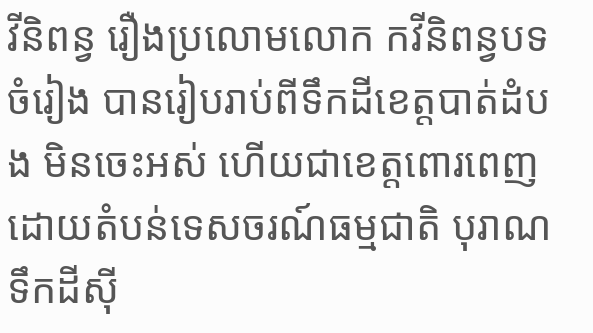វីនិពន្វ រឿងប្រលោមលោក កវីនិពន្វបទចំរៀង បានរៀបរាប់ពីទឹកដីខេត្តបាត់ដំបង មិនចេះអស់ ហើយជាខេត្តពោរពេញដោយតំបន់ទេសចរណ៍ធម្មជាតិ បុរាណ ទឹកដីសុី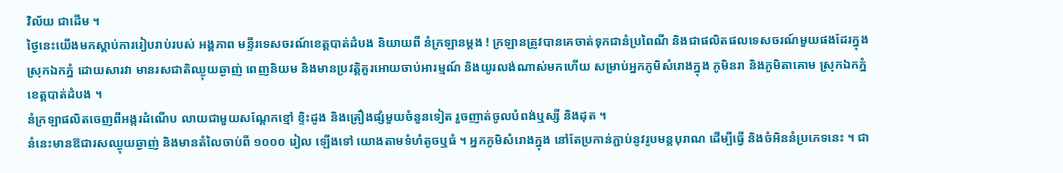វិល័យ ជាដើម ។
ថ្ងៃនេះយើងមកស្តាប់ការរៀបរាប់របស់ អង្គភាព មន្ទីរទេសចរណ៍ខេត្តបាត់ដំបង និយាយពី នំក្រឡានម្តង ! ក្រឡានត្រូវបានគេចាត់ទុកជានំប្រពៃណី និងជាផលិតផលទេសចរណ៍មួយផងដែរក្នុងស្រុកឯកភ្នំ ដោយសារវា មានរសជាតិឈ្ងុយឆ្ងាញ់ ពេញនិយម និងមានប្រវត្តិគួរអោយចាប់អារម្មណ៍ និងយូរលង់ណាស់មកហើយ សម្រាប់អ្នកភូមិសំរោងក្នុង ភូមិនរា និងភូមិតាគោម ស្រុកឯកភ្នំ ខេត្តបាត់ដំបង ។
នំក្រឡាផលិតចេញពីអង្ករដំណើប លាយជាមួយសណ្តែកខ្មៅ ខ្ទិះដូង និងគ្រឿងផ្សំមួយចំនួនទៀត រួចញាត់ចូលបំពង់ឬស្សី និងដុត ។
នំនេះមានឱជារសឈ្ងុយឆ្ងាញ់ និងមានតំលៃចាប់ពី ១០០០ រៀល ឡើងទៅ យោងតាមទំហំតូចឬធំ ។ អ្នកភូមិសំរោងក្នុង នៅតែប្រកាន់ភ្ជាប់នូវរូបមន្តបុរាណ ដើម្បីធ្វើ និងចំអិននំប្រភេទនេះ ។ ជា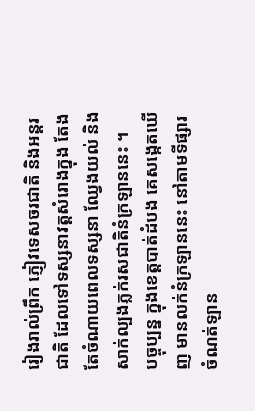រៀងរាល់ព្រឹក ភ្ញៀវទេសចរជាតិ និងអន្តរជាតិ ដែលទៅទស្សនាវត្តសំរោងក្នុង តែងតែចំណាយពេលទស្សនា ឈ្វែងយល់ និងសាក់ល្បងភ្លក់រសជាតិនំក្រឡាននេះ ។
បច្ចុប្បន្ន ក្នុងខេត្តបាត់ដំបង គេសង្កេតឃើញ មានលក់នំក្រឡាននេះ នៅតាមទីផ្សារ ចំណត់ឡាន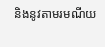និងនូវតាមរមណីយ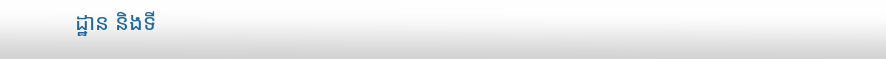ដ្ឋាន និងទី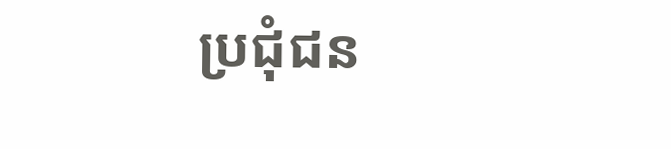ប្រជុំជន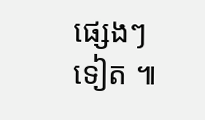ផ្សេងៗ ទៀត ៕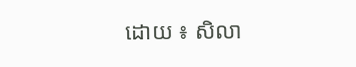ដោយ ៖ សិលា